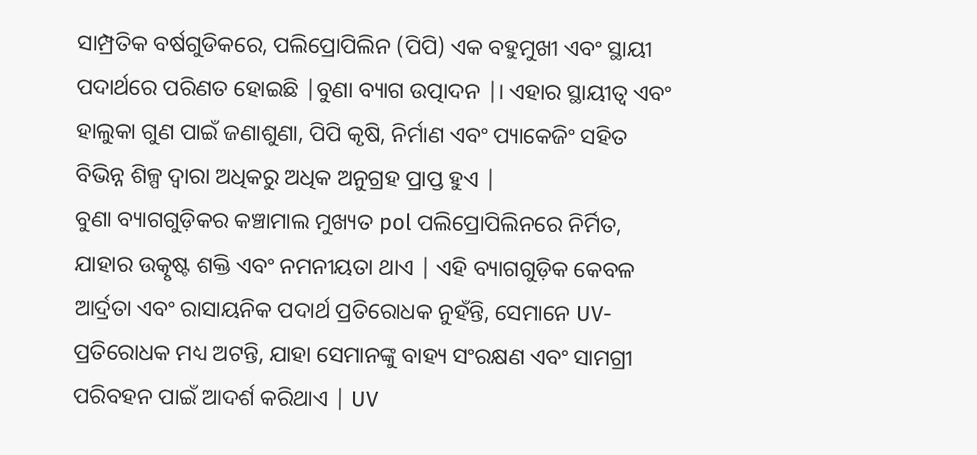ସାମ୍ପ୍ରତିକ ବର୍ଷଗୁଡିକରେ, ପଲିପ୍ରୋପିଲିନ (ପିପି) ଏକ ବହୁମୁଖୀ ଏବଂ ସ୍ଥାୟୀ ପଦାର୍ଥରେ ପରିଣତ ହୋଇଛି |ବୁଣା ବ୍ୟାଗ ଉତ୍ପାଦନ |। ଏହାର ସ୍ଥାୟୀତ୍ୱ ଏବଂ ହାଲୁକା ଗୁଣ ପାଇଁ ଜଣାଶୁଣା, ପିପି କୃଷି, ନିର୍ମାଣ ଏବଂ ପ୍ୟାକେଜିଂ ସହିତ ବିଭିନ୍ନ ଶିଳ୍ପ ଦ୍ୱାରା ଅଧିକରୁ ଅଧିକ ଅନୁଗ୍ରହ ପ୍ରାପ୍ତ ହୁଏ |
ବୁଣା ବ୍ୟାଗଗୁଡ଼ିକର କଞ୍ଚାମାଲ ମୁଖ୍ୟତ pol ପଲିପ୍ରୋପିଲିନରେ ନିର୍ମିତ, ଯାହାର ଉତ୍କୃଷ୍ଟ ଶକ୍ତି ଏବଂ ନମନୀୟତା ଥାଏ | ଏହି ବ୍ୟାଗଗୁଡ଼ିକ କେବଳ ଆର୍ଦ୍ରତା ଏବଂ ରାସାୟନିକ ପଦାର୍ଥ ପ୍ରତିରୋଧକ ନୁହଁନ୍ତି, ସେମାନେ UV- ପ୍ରତିରୋଧକ ମଧ୍ୟ ଅଟନ୍ତି, ଯାହା ସେମାନଙ୍କୁ ବାହ୍ୟ ସଂରକ୍ଷଣ ଏବଂ ସାମଗ୍ରୀ ପରିବହନ ପାଇଁ ଆଦର୍ଶ କରିଥାଏ | UV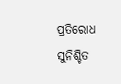ପ୍ରତିରୋଧ ସୁନିଶ୍ଚିତ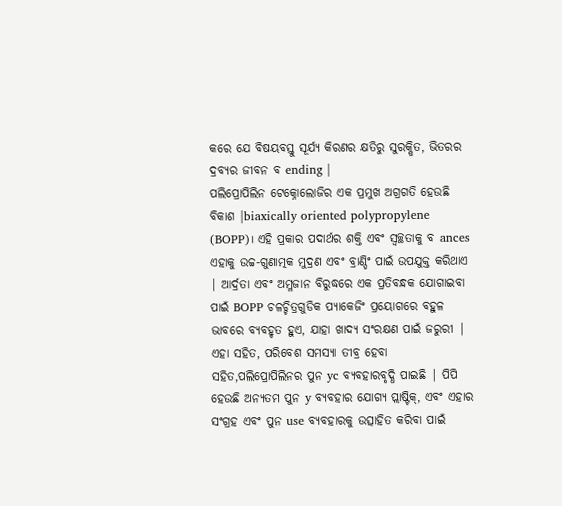କରେ ଯେ ବିଷୟବସ୍ତୁ ସୂର୍ଯ୍ୟ କିରଣର କ୍ଷତିରୁ ସୁରକ୍ଷିତ, ଭିତରର ଦ୍ରବ୍ୟର ଜୀବନ ବ ending |
ପଲିପ୍ରୋପିଲିନ ଟେକ୍ନୋଲୋଜିର ଏକ ପ୍ରମୁଖ ଅଗ୍ରଗତି ହେଉଛି ବିକାଶ |biaxically oriented polypropylene (BOPP)। ଏହି ପ୍ରକାର ପଦାର୍ଥର ଶକ୍ତି ଏବଂ ସ୍ୱଚ୍ଛତାକୁ ବ ances ଏହାକୁ ଉଚ୍ଚ-ଗୁଣାତ୍ମକ ମୁଦ୍ରଣ ଏବଂ ବ୍ରାଣ୍ଡିଂ ପାଇଁ ଉପଯୁକ୍ତ କରିଥାଏ | ଆର୍ଦ୍ରତା ଏବଂ ଅମ୍ଳଜାନ ବିରୁଦ୍ଧରେ ଏକ ପ୍ରତିବନ୍ଧକ ଯୋଗାଇବା ପାଇଁ BOPP ଚଳଚ୍ଚିତ୍ରଗୁଡିକ ପ୍ୟାକେଜିଂ ପ୍ରୟୋଗରେ ବହୁଳ ଭାବରେ ବ୍ୟବହୃତ ହୁଏ, ଯାହା ଖାଦ୍ୟ ସଂରକ୍ଷଣ ପାଇଁ ଜରୁରୀ |
ଏହା ସହିତ, ପରିବେଶ ସମସ୍ୟା ତୀବ୍ର ହେବା ସହିତ,ପଲିପ୍ରୋପିଲିନର ପୁନ yc ବ୍ୟବହାରବୃଦ୍ଧି ପାଇଛି | ପିପି ହେଉଛି ଅନ୍ୟତମ ପୁନ y ବ୍ୟବହାର ଯୋଗ୍ୟ ପ୍ଲାଷ୍ଟିକ୍, ଏବଂ ଏହାର ସଂଗ୍ରହ ଏବଂ ପୁନ use ବ୍ୟବହାରକୁ ଉତ୍ସାହିତ କରିବା ପାଇଁ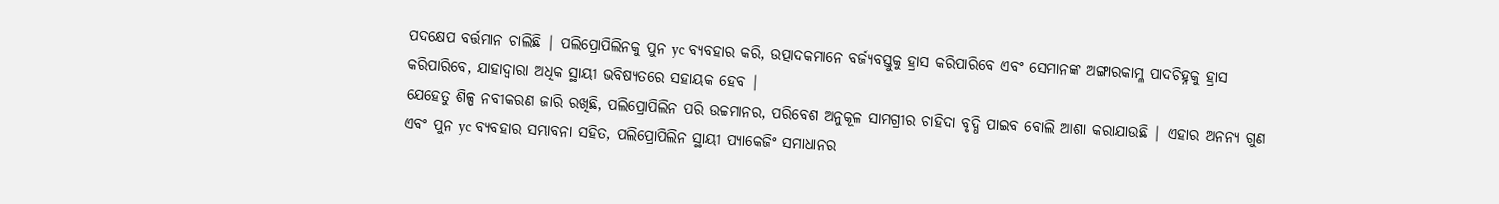ପଦକ୍ଷେପ ବର୍ତ୍ତମାନ ଚାଲିଛି | ପଲିପ୍ରୋପିଲିନକୁ ପୁନ yc ବ୍ୟବହାର କରି, ଉତ୍ପାଦକମାନେ ବର୍ଜ୍ୟବସ୍ତୁକୁ ହ୍ରାସ କରିପାରିବେ ଏବଂ ସେମାନଙ୍କ ଅଙ୍ଗାରକାମ୍ଳ ପାଦଚିହ୍ନକୁ ହ୍ରାସ କରିପାରିବେ, ଯାହାଦ୍ୱାରା ଅଧିକ ସ୍ଥାୟୀ ଭବିଷ୍ୟତରେ ସହାୟକ ହେବ |
ଯେହେତୁ ଶିଳ୍ପ ନବୀକରଣ ଜାରି ରଖିଛି, ପଲିପ୍ରୋପିଲିନ ପରି ଉଚ୍ଚମାନର, ପରିବେଶ ଅନୁକୂଳ ସାମଗ୍ରୀର ଚାହିଦା ବୃଦ୍ଧି ପାଇବ ବୋଲି ଆଶା କରାଯାଉଛି | ଏହାର ଅନନ୍ୟ ଗୁଣ ଏବଂ ପୁନ yc ବ୍ୟବହାର ସମ୍ଭାବନା ସହିତ, ପଲିପ୍ରୋପିଲିନ ସ୍ଥାୟୀ ପ୍ୟାକେଜିଂ ସମାଧାନର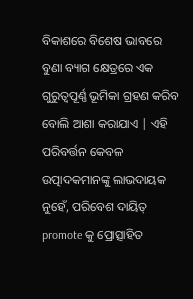ବିକାଶରେ ବିଶେଷ ଭାବରେ ବୁଣା ବ୍ୟାଗ କ୍ଷେତ୍ରରେ ଏକ ଗୁରୁତ୍ୱପୂର୍ଣ୍ଣ ଭୂମିକା ଗ୍ରହଣ କରିବ ବୋଲି ଆଶା କରାଯାଏ | ଏହି ପରିବର୍ତ୍ତନ କେବଳ ଉତ୍ପାଦକମାନଙ୍କୁ ଲାଭଦାୟକ ନୁହେଁ, ପରିବେଶ ଦାୟିତ୍ promote କୁ ପ୍ରୋତ୍ସାହିତ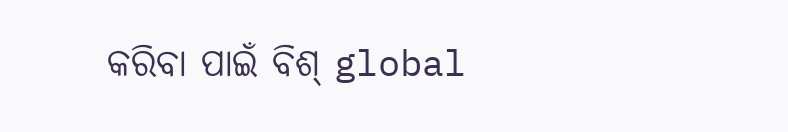କରିବା ପାଇଁ ବିଶ୍ global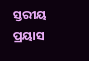ସ୍ତରୀୟ ପ୍ରୟାସ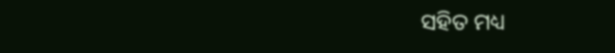ସହିତ ମଧ୍ୟ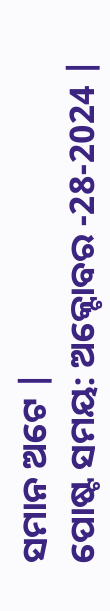ସମାନ ଅଟେ |
ପୋଷ୍ଟ ସମୟ: ଅକ୍ଟୋବର -28-2024 |